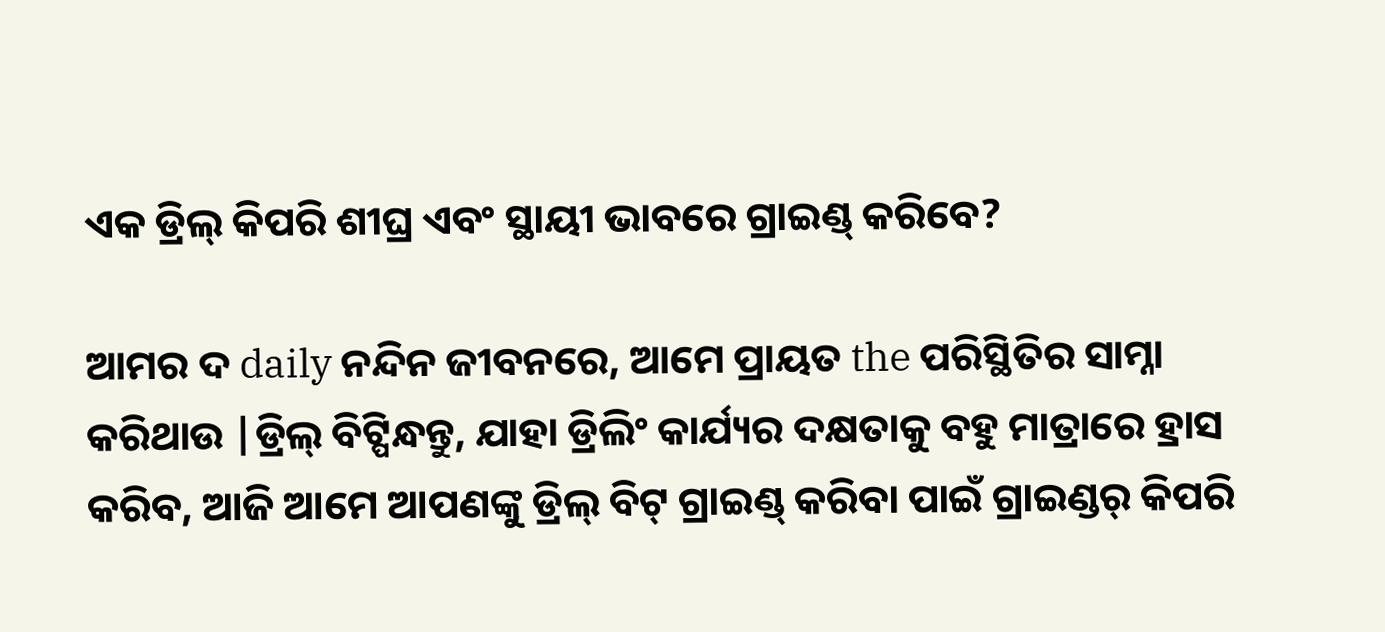ଏକ ଡ୍ରିଲ୍ କିପରି ଶୀଘ୍ର ଏବଂ ସ୍ଥାୟୀ ଭାବରେ ଗ୍ରାଇଣ୍ଡ୍ କରିବେ?

ଆମର ଦ daily ନନ୍ଦିନ ଜୀବନରେ, ଆମେ ପ୍ରାୟତ the ପରିସ୍ଥିତିର ସାମ୍ନା କରିଥାଉ |ଡ୍ରିଲ୍ ବିଟ୍ପିନ୍ଧନ୍ତୁ, ଯାହା ଡ୍ରିଲିଂ କାର୍ଯ୍ୟର ଦକ୍ଷତାକୁ ବହୁ ମାତ୍ରାରେ ହ୍ରାସ କରିବ, ଆଜି ଆମେ ଆପଣଙ୍କୁ ଡ୍ରିଲ୍ ବିଟ୍ ଗ୍ରାଇଣ୍ଡ୍ କରିବା ପାଇଁ ଗ୍ରାଇଣ୍ଡର୍ କିପରି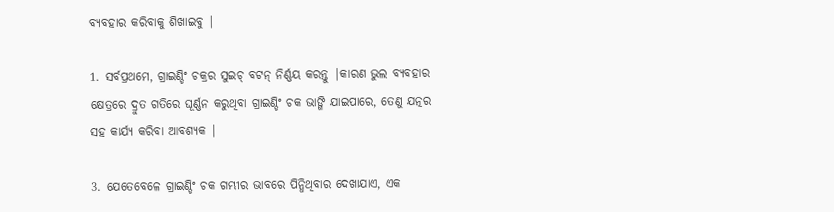ବ୍ୟବହାର କରିବାକୁ ଶିଖାଇବୁ |

1. ସର୍ବପ୍ରଥମେ, ଗ୍ରାଇଣ୍ଡିଂ ଚକ୍ରର ସୁଇଚ୍ ବଟନ୍ ନିର୍ଣ୍ଣୟ କରନ୍ତୁ |କାରଣ ଭୁଲ ବ୍ୟବହାର କ୍ଷେତ୍ରରେ ଦ୍ରୁତ ଗତିରେ ଘୂର୍ଣ୍ଣନ କରୁଥିବା ଗ୍ରାଇଣ୍ଡିଂ ଚକ ଭାଙ୍ଗି ଯାଇପାରେ, ତେଣୁ ଯତ୍ନର ସହ କାର୍ଯ୍ୟ କରିବା ଆବଶ୍ୟକ |

3. ଯେତେବେଳେ ଗ୍ରାଇଣ୍ଡିଂ ଚକ ଗମ୍ଭୀର ଭାବରେ ପିନ୍ଧିଥିବାର ଦେଖାଯାଏ, ଏକ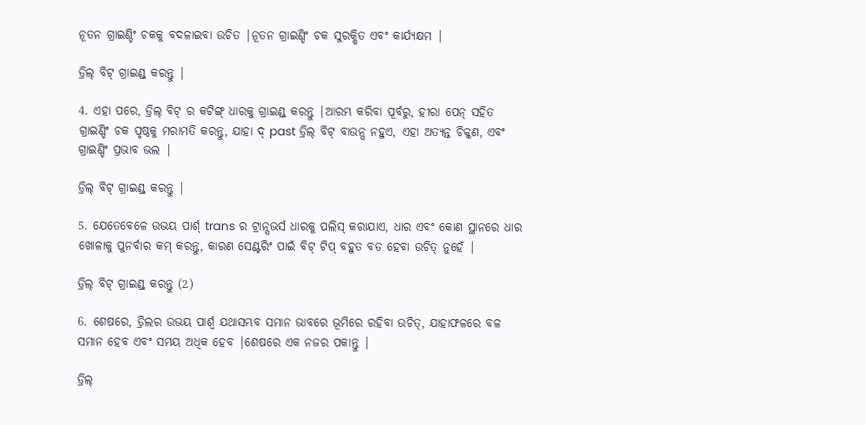ନୂତନ ଗ୍ରାଇଣ୍ଡିଂ ଚକକୁ ବଦଳାଇବା ଉଚିତ |ନୂତନ ଗ୍ରାଇଣ୍ଡିଂ ଚକ ସୁରକ୍ଷିତ ଏବଂ କାର୍ଯ୍ୟକ୍ଷମ |

ଡ୍ରିଲ୍ ବିଟ୍ ଗ୍ରାଇଣ୍ଡ୍ କରନ୍ତୁ |

4. ଏହା ପରେ, ଡ୍ରିଲ୍ ବିଟ୍ ର କଟିଙ୍ଗ୍ ଧାରକୁ ଗ୍ରାଇଣ୍ଡ୍ କରନ୍ତୁ |ଆରମ୍ଭ କରିବା ପୂର୍ବରୁ, ହୀରା ପେନ୍ ସହିତ ଗ୍ରାଇଣ୍ଡିଂ ଚକ ପୃଷ୍ଠକୁ ମରାମତି କରନ୍ତୁ, ଯାହା ଦ୍ past ଡ୍ରିଲ୍ ବିଟ୍ ବାଉନ୍ସ ନହୁଏ, ଏହା ଅତ୍ୟନ୍ତ ଚିକ୍କଣ, ଏବଂ ଗ୍ରାଇଣ୍ଡିଂ ପ୍ରଭାବ ଭଲ |

ଡ୍ରିଲ୍ ବିଟ୍ ଗ୍ରାଇଣ୍ଡ୍ କରନ୍ତୁ |

5. ଯେତେବେଳେ ଉଭୟ ପାର୍ଶ୍ trans ର ଟ୍ରାନ୍ସଭର୍ସ ଧାରକୁ ପଲିସ୍ କରାଯାଏ, ଧାର ଏବଂ କୋଣ ସ୍ଥାନରେ ଧାର ଖୋଳାକୁ ପୁନର୍ବାର କମ୍ କରନ୍ତୁ, କାରଣ ସେଣ୍ଟରିଂ ପାଇଁ ବିଟ୍ ଟିପ୍ ବହୁତ ବଡ ହେବା ଉଚିତ୍ ନୁହେଁ |

ଡ୍ରିଲ୍ ବିଟ୍ ଗ୍ରାଇଣ୍ଡ୍ କରନ୍ତୁ (2)

6. ଶେଷରେ, ଡ୍ରିଲର ଉଭୟ ପାର୍ଶ୍ୱ ଯଥାସମ୍ଭବ ସମାନ ଭାବରେ ଭୂମିରେ ରହିବା ଉଚିତ୍, ଯାହାଫଳରେ ବଳ ସମାନ ହେବ ଏବଂ ସମୟ ଅଧିକ ହେବ |ଶେଷରେ ଏକ ନଜର ପକାନ୍ତୁ |

ଡ୍ରିଲ୍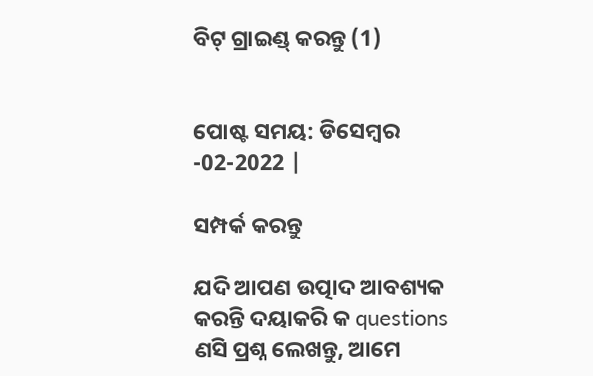ବିଟ୍ ଗ୍ରାଇଣ୍ଡ୍ କରନ୍ତୁ (1)


ପୋଷ୍ଟ ସମୟ: ଡିସେମ୍ବର -02-2022 |

ସମ୍ପର୍କ କରନ୍ତୁ

ଯଦି ଆପଣ ଉତ୍ପାଦ ଆବଶ୍ୟକ କରନ୍ତି ଦୟାକରି କ questions ଣସି ପ୍ରଶ୍ନ ଲେଖନ୍ତୁ, ଆମେ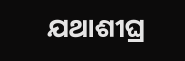ଯଥାଶୀଘ୍ର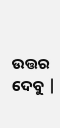ଉତ୍ତର ଦେବୁ |